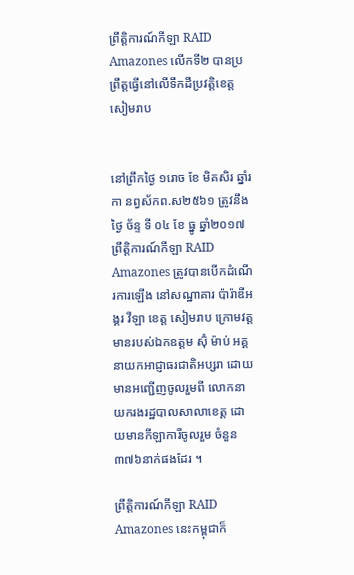ព្រឹត្តិការណ៍កីឡា RAID Amazones លើកទី២ បានប្រព្រឹត្តធ្វើនៅលើទឹកដីប្រវត្តិខេត្តសៀមរាប


នៅព្រឹកថ្ងៃ ១រោច ខែ មិគសិរ ឆ្នាំរកា នព្វស័កព.ស២៥៦១ ត្រូវនឹងថ្ងៃ ច័ន្ទ ទី ០៤ ខែ ធ្នូ ឆ្នាំ២០១៧ ព្រឹត្តិការណ៍កីឡា RAID Amazones ត្រូវបានបើកដំណើរការឡើង នៅសណ្ឋាគារ ប៉ារ៉ាឌីអង្គរ វីឡា ខេត្ត សៀមរាប ក្រោមវត្តមានរបស់ឯកឧត្តម ស៊ុំ ម៉ាប់ អគ្គនាយកអាជ្ញាធរជាតិអប្សរា ដោយមានអញ្ជើញចូលរួមពី លោកនាយករងរដ្ឋបាលសាលាខេត្ត ដោយមានកីឡាការីចូលរួម ចំនួន ៣៧៦នាក់ផងដែរ ។

ព្រឹត្តិការណ៍កីឡា RAID Amazones នេះកម្ពុជាក៏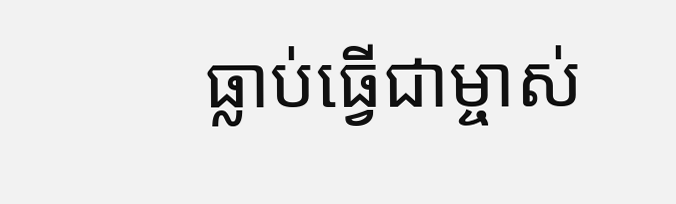ធ្លាប់ធ្វើជាម្ចាស់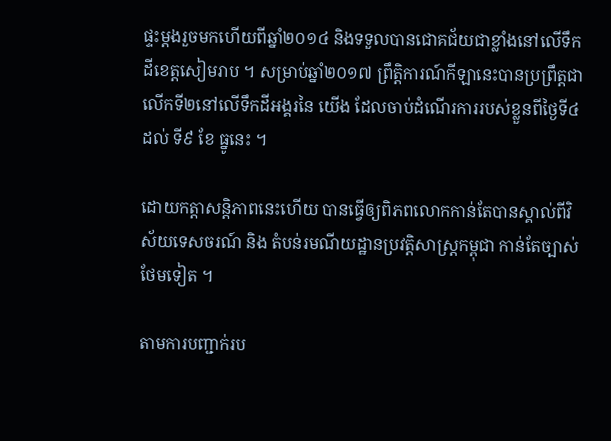ផ្ទះម្តងរួចមកហើយពីឆ្នាំ២០១៤ និងទទួលបានជោគជ័យជាខ្លាំងនៅលើទឹកដីខេត្តសៀមរាប ។ សម្រាប់ឆ្នាំ២០១៧ ព្រឹត្តិការណ៍កីឡានេះបានប្រព្រឹត្តជាលើកទី២នៅលើទឹកដីអង្គរនៃ យើង ដែលចាប់ដំណើរការរបស់ខ្លួនពីថ្ងៃទី៤ ដល់ ទី៩ ខែ ធ្នូនេះ ។

ដោយកត្តាសន្តិភាពនេះហើយ បានធ្វើឲ្យពិភពលោកកាន់តែបានស្គាល់ពីវិស័យទេសចរណ៍ និង តំបន់រមណីយដ្ឋានប្រវត្តិសាស្ត្រកម្ពុជា កាន់តែច្បាស់ថែមទៀត ។

តាមការបញ្ជាក់រប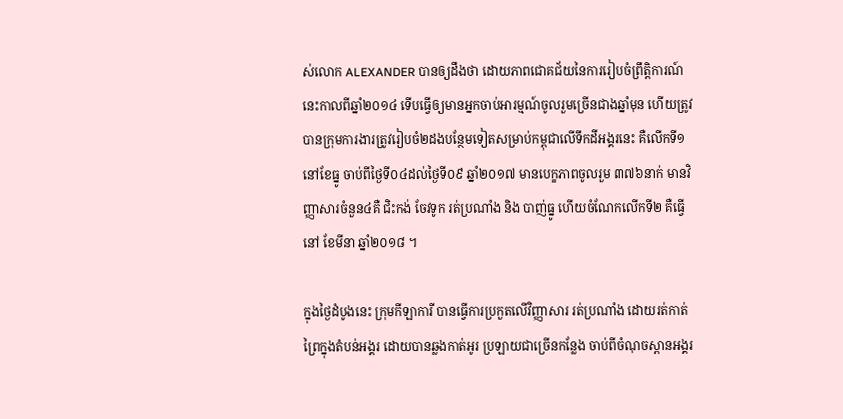ស់លោក ALEXANDER បានឲ្យដឹងថា ដោយភាពជោគជ័យនៃការរៀបចំព្រឹត្តិការណ៍នេះកាលពីឆ្នាំ២០១៤ ទើបធ្វើឲ្យមានអ្នកចាប់អារម្មណ៍ចូលរួមច្រើនជាងឆ្នាំមុន ហើយត្រូវបានក្រុមការងារត្រូវរៀបចំ២ដងបន្ថែមទៀតសម្រាប់កម្ពុជាលើទឹកដីអង្គរនេះ គឺលើកទី១ នៅខែធ្នូ ចាប់ពីថ្ងៃទី០៤ដល់ថ្ងៃទី០៩ ឆ្នាំ២០១៧ មានបេក្ខភាពចូលរួម ៣៧៦នាក់ មានវិញ្ញាសារចំនួន៤គឺ ជិះកង់ ចែវទូក រត់ប្រណាំង និង បាញ់ធ្នូ ហើយចំណែកលើកទី២ គឺធ្វើនៅ ខែមីនា ឆ្នាំ២០១៨ ។

ក្នុងថ្ងៃដំបូងនេះ ក្រុមកីឡាការី បានធ្វើការប្រកួតលើវិញ្ញាសារ រត់ប្រណាំង ដោយរត់កាត់ព្រៃក្នុងតំបន់អង្គរ ដោយបានឆ្លងកាត់អូរ ប្រឡាយជាច្រើនកន្លែង ចាប់ពីចំណុចស្ពានអង្គរ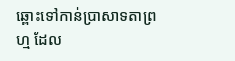ឆ្ពោះទៅកាន់ប្រាសាទតាព្រហ្ម ដែល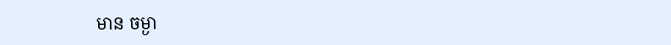មាន ចម្ងា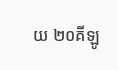យ ២០គីឡូ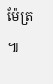ម៉ែត្រ ៕